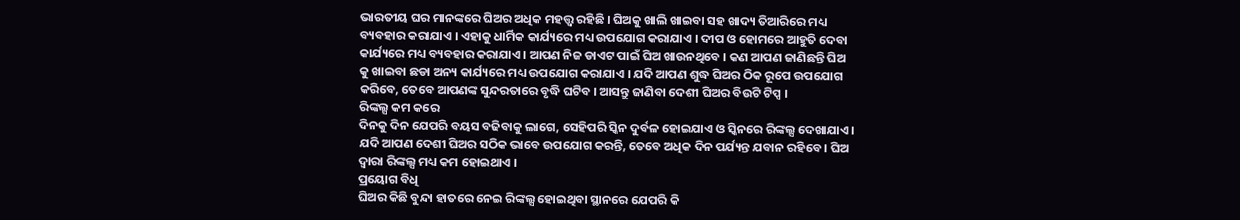ଭାରତୀୟ ଘର ମାନଙ୍କରେ ଘିଅର ଅଧିକ ମହତ୍ତ୍ଵ ରହିଛି । ଘିଅକୁ ଖାଲି ଖାଇବା ସହ ଖାଦ୍ୟ ତିଆରିରେ ମଧ୍ୟ ବ୍ୟବହାର କରାଯାଏ । ଏହାକୁ ଧାର୍ମିକ କାର୍ଯ୍ୟରେ ମଧ୍ୟ ଉପଯୋଗ କରାଯାଏ । ଦୀପ ଓ ହୋମରେ ଆହୁତି ଦେବା କାର୍ଯ୍ୟରେ ମଧ୍ୟ ବ୍ୟବହାର କରାଯାଏ । ଆପଣ ନିଜ ଡାଏଟ ପାଇଁ ଘିଅ ଖାଉନଥିବେ । କଣ ଆପଣ ଜାଣିଛନ୍ତି ଘିଅ କୁ ଖାଇବା ଛଡା ଅନ୍ୟ କାର୍ଯ୍ୟରେ ମଧ୍ୟ ଉପଯୋଗ କରାଯାଏ । ଯଦି ଆପଣ ଶୁଦ୍ଧ ଘିଅର ଠିକ ରୂପେ ଉପଯୋଗ କରିବେ, ତେବେ ଆପଣଙ୍କ ସୁନ୍ଦରତାରେ ବୃଦ୍ଧି ଘଟିବ । ଆସନ୍ତୁ ଜାଣିବା ଦେଶୀ ଘିଅର ବିଉଟି ଟିପ୍ସ ।
ରିଙ୍କଲ୍ସ କମ କରେ
ଦିନକୁ ଦିନ ଯେପରି ବୟସ ବଢିବାକୁ ଲାଗେ, ସେହିପରି ସ୍କିନ ଦୁର୍ବଳ ହୋଇଯାଏ ଓ ସ୍କିନରେ ରିଙ୍କଲ୍ସ ଦେଖାଯାଏ । ଯଦି ଆପଣ ଦେଶୀ ଘିଅର ସଠିକ ଭାବେ ଉପଯୋଗ କରନ୍ତି, ତେବେ ଅଧିକ ଦିନ ପର୍ଯ୍ୟନ୍ତ ଯବାନ ରହିବେ । ଘିଅ ଦ୍ଵାରା ରିଙ୍କଲ୍ସ ମଧ୍ୟ କମ ହୋଇଥାଏ ।
ପ୍ରୟୋଗ ବିଧି
ଘିଅର କିଛି ବୁନ୍ଦା ହାତରେ ନେଇ ରିଙ୍କଲ୍ସ ହୋଇଥିବା ସ୍ଥାନରେ ଯେପରି କି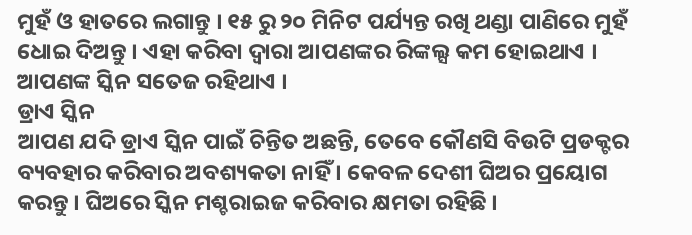ମୁହଁ ଓ ହାତରେ ଲଗାନ୍ତୁ । ୧୫ ରୁ ୨୦ ମିନିଟ ପର୍ଯ୍ୟନ୍ତ ରଖି ଥଣ୍ଡା ପାଣିରେ ମୁହଁ ଧୋଇ ଦିଅନ୍ତୁ । ଏହା କରିବା ଦ୍ଵାରା ଆପଣଙ୍କର ରିଙ୍କଲ୍ସ କମ ହୋଇଥାଏ । ଆପଣଙ୍କ ସ୍କିନ ସତେଜ ରହିଥାଏ ।
ଡ୍ରାଏ ସ୍କିନ
ଆପଣ ଯଦି ଡ୍ରାଏ ସ୍କିନ ପାଇଁ ଚିନ୍ତିତ ଅଛନ୍ତି, ତେବେ କୌଣସି ବିଉଟି ପ୍ରଡକ୍ଟର ବ୍ୟବହାର କରିବାର ଅବଶ୍ୟକତା ନାହିଁ । କେବଳ ଦେଶୀ ଘିଅର ପ୍ରୟୋଗ କରନ୍ତୁ । ଘିଅରେ ସ୍କିନ ମଶ୍ଚରାଇଜ କରିବାର କ୍ଷମତା ରହିଛି ।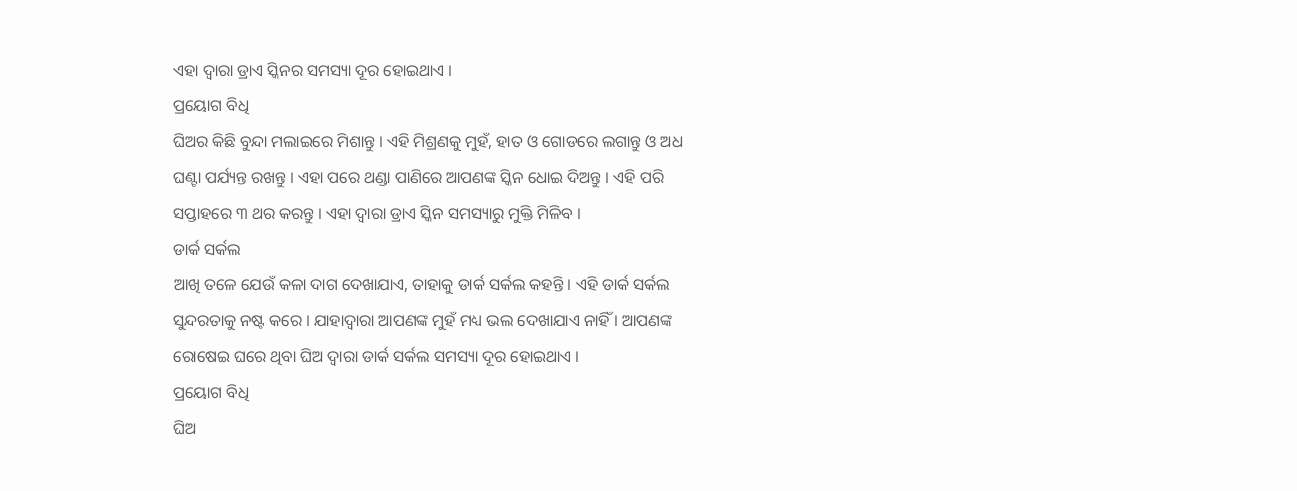ଏହା ଦ୍ଵାରା ଡ୍ରାଏ ସ୍କିନର ସମସ୍ୟା ଦୂର ହୋଇଥାଏ ।
ପ୍ରୟୋଗ ବିଧି
ଘିଅର କିଛି ବୁନ୍ଦା ମଲାଇରେ ମିଶାନ୍ତୁ । ଏହି ମିଶ୍ରଣକୁ ମୁହଁ, ହାତ ଓ ଗୋଡରେ ଲଗାନ୍ତୁ ଓ ଅଧ ଘଣ୍ଟା ପର୍ଯ୍ୟନ୍ତ ରଖନ୍ତୁ । ଏହା ପରେ ଥଣ୍ଡା ପାଣିରେ ଆପଣଙ୍କ ସ୍କିନ ଧୋଇ ଦିଅନ୍ତୁ । ଏହି ପରି ସପ୍ତାହରେ ୩ ଥର କରନ୍ତୁ । ଏହା ଦ୍ଵାରା ଡ୍ରାଏ ସ୍କିନ ସମସ୍ୟାରୁ ମୁକ୍ତି ମିଳିବ ।
ଡାର୍କ ସର୍କଲ
ଆଖି ତଳେ ଯେଉଁ କଳା ଦାଗ ଦେଖାଯାଏ, ତାହାକୁ ଡାର୍କ ସର୍କଲ କହନ୍ତି । ଏହି ଡାର୍କ ସର୍କଲ ସୁନ୍ଦରତାକୁ ନଷ୍ଟ କରେ । ଯାହାଦ୍ଵାରା ଆପଣଙ୍କ ମୁହଁ ମଧ୍ୟ ଭଲ ଦେଖାଯାଏ ନାହିଁ । ଆପଣଙ୍କ ରୋଷେଇ ଘରେ ଥିବା ଘିଅ ଦ୍ଵାରା ଡାର୍କ ସର୍କଲ ସମସ୍ୟା ଦୂର ହୋଇଥାଏ ।
ପ୍ରୟୋଗ ବିଧି
ଘିଅ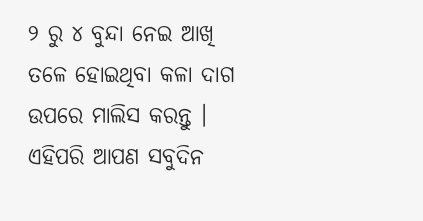୨ ରୁ ୪ ବୁନ୍ଦା ନେଇ ଆଖି ତଳେ ହୋଇଥିବା କଳା ଦାଗ ଉପରେ ମାଲିସ କରନ୍ତୁ । ଏହିପରି ଆପଣ ସବୁଦିନ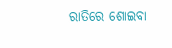ରାତିରେ ଶୋଇବା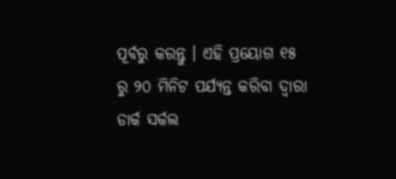ପୂର୍ବରୁ କରନ୍ତୁ । ଏହି ପ୍ରୟୋଗ ୧୫ ରୁ ୨୦ ମିନିଟ ପର୍ଯ୍ୟନ୍ତ କରିବା ଦ୍ଵାରା ଡାର୍କ ସର୍କଲ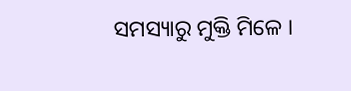ସମସ୍ୟାରୁ ମୁକ୍ତି ମିଳେ ।